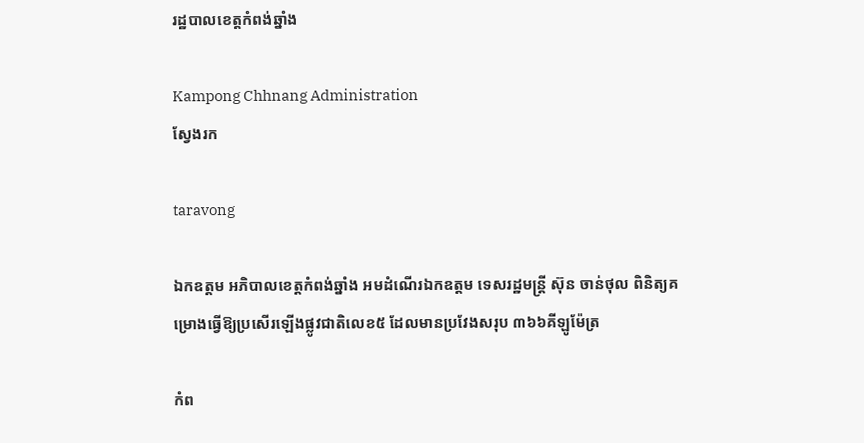រដ្ឋបាលខេត្តកំពង់ឆ្នាំង

Kampong Chhnang Administration
ស្វែងរក

taravong

ឯកឧត្តម អភិបាលខេត្តកំពង់ឆ្នាំង អមដំណើរឯកឧត្តម ទេសរដ្ឋមន្ត្រី ស៊ុន ចាន់ថុល ពិនិត្យគម្រោងធ្វើឱ្យប្រសើរឡើងផ្លូវជាតិលេខ៥ ដែលមានប្រវែងសរុប ៣៦៦គីឡូម៉ែត្រ

កំព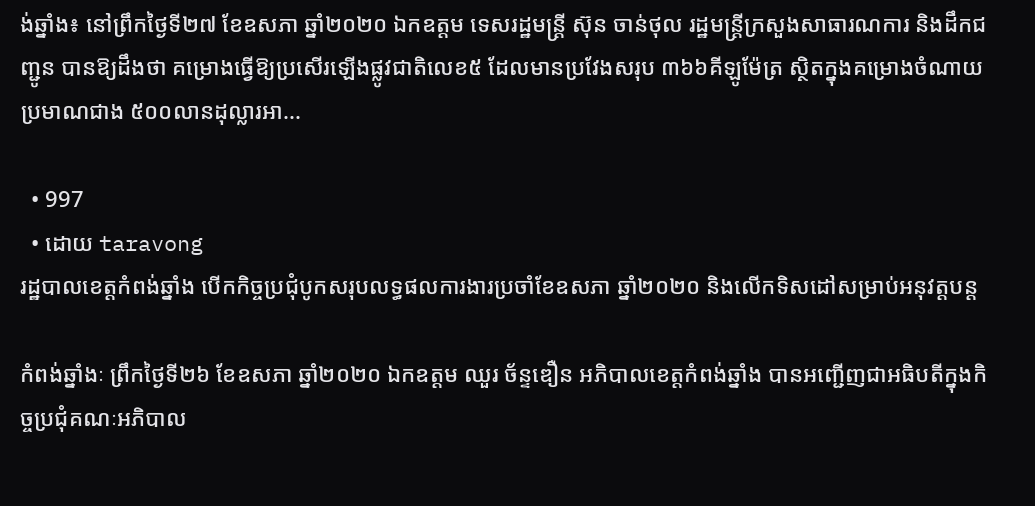ង់ឆ្នាំង៖ នៅព្រឹកថ្ងៃទី២៧ ខែឧសភា ឆ្នាំ២០២០ ឯកឧត្តម ទេសរដ្ឋមន្ត្រី ស៊ុន ចាន់ថុល រដ្ឋមន្ត្រីក្រសួងសាធារណការ និងដឹកជញ្ជូន បានឱ្យដឹងថា គម្រោងធ្វើឱ្យប្រសើរឡើងផ្លូវជាតិលេខ៥ ដែលមានប្រវែងសរុប ៣៦៦គីឡូម៉ែត្រ ស្ថិតក្នុងគម្រោងចំណាយប្រមាណជាង ៥០០លានដុល្លារអា...

  • 997
  • ដោយ taravong
រដ្ឋបាលខេត្តកំពង់ឆ្នាំង បើកកិច្ចប្រជុំបូកសរុបលទ្ធផលការងារប្រចាំខែឧសភា ឆ្នាំ២០២០ និងលើកទិសដៅសម្រាប់អនុវត្តបន្ត

កំពង់ឆ្នាំងៈ ព្រឹកថ្ងៃទី២៦ ខែឧសភា ឆ្នាំ២០២០ ឯកឧត្ដម ឈួរ ច័ន្ទឌឿន អភិបាលខេត្តកំពង់ឆ្នាំង បានអញ្ជើញជាអធិបតីក្នុងកិច្ចប្រជុំគណៈអភិបាល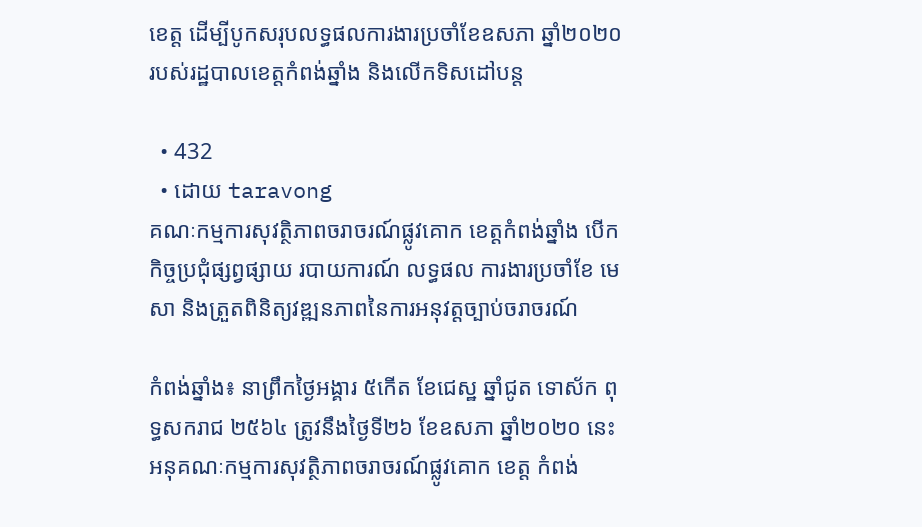ខេត្ត ដើម្បីបូកសរុបលទ្ធផលការងារប្រចាំខែឧសភា ឆ្នាំ២០២០ របស់រដ្ឋបាលខេត្តកំពង់ឆ្នាំង និងលើកទិសដៅបន្ត

  • 432
  • ដោយ taravong
គណៈកម្មការសុវត្ថិភាពចរាចរណ៍ផ្លូវគោក ខេត្តកំពង់ឆ្នាំង បើកកិច្ចប្រជុំផ្សព្វផ្សាយ របាយការណ៍ លទ្ធផល ការងារប្រចាំខែ មេសា និងត្រួតពិនិត្យវឌ្ឍនភាពនៃការអនុវត្តច្បាប់ចរាចរណ៍

កំពង់ឆ្នាំង៖ នាព្រឹកថ្ងៃអង្គារ ៥កើត ខែជេស្ឋ ឆ្នាំជូត ទោស័ក ពុទ្ធសករាជ ២៥៦៤ ត្រូវនឹងថ្ងៃទី២៦ ខែឧសភា ឆ្នាំ២០២០ នេះ អនុគណៈកម្មការសុវត្ថិភាពចរាចរណ៍ផ្លូវគោក ខេត្ត កំពង់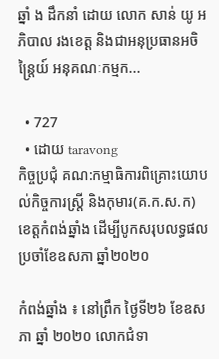ឆ្នាំ ង ដឹកនាំ ដោយ លោក សាន់ យូ អភិបាល រងខេត្ត និងជាអនុប្រធានអចិន្ត្រៃយ៍ អនុគណៈកម្មក...

  • 727
  • ដោយ taravong
កិច្ចប្រជុំ គណ:កម្មាធិការពិគ្រោះយោបល់កិច្ចការស្ត្រី និងកុមារ(គ.ក.ស.ក) ខេត្តកំពង់ឆ្នាំង ដើម្បីបូកសរុបលទ្ធផលប្រចាំខែឧសភា ឆ្នាំ២០២០

កំពង់ឆ្នាំង ៖ នៅព្រឹក ថ្ងៃទី២៦ ខែឧសភា ឆ្នាំ ២០២០ លោកជំទា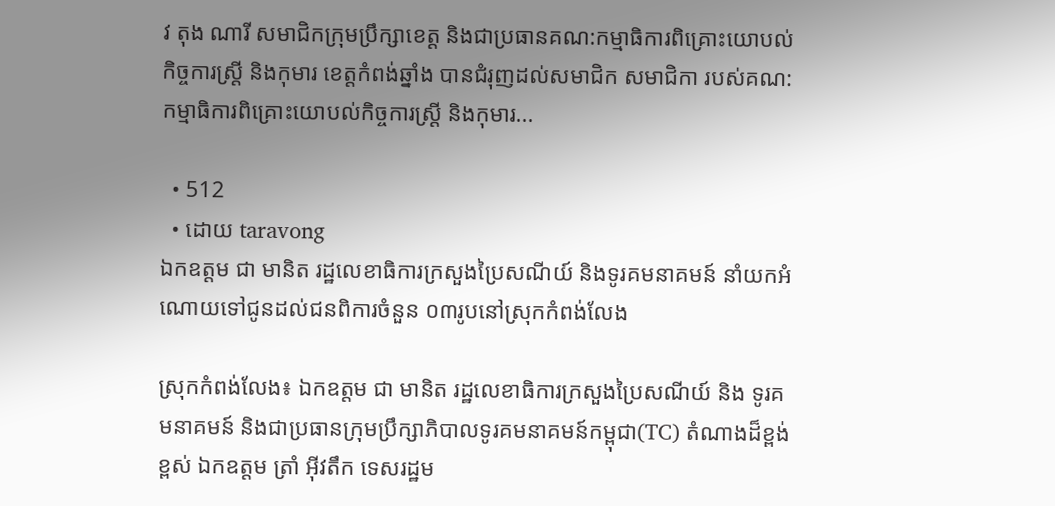វ តុង ណារី សមាជិកក្រុមប្រឹក្សាខេត្ត និងជាប្រធានគណ:កម្មាធិការពិគ្រោះយោបល់កិច្ចការស្ត្រី និងកុមារ ខេត្តកំពង់ឆ្នាំង បានជំរុញដល់សមាជិក សមាជិកា របស់គណ:កម្មាធិការពិគ្រោះយោបល់កិច្ចការស្ត្រី និងកុមារ...

  • 512
  • ដោយ taravong
ឯកឧត្តម ជា មានិត រដ្ឋលេខាធិការក្រសួងប្រៃសណីយ៍ និងទូរគមនាគមន៍ នាំយកអំណោយទៅជូនដល់ជនពិការចំនួន ០៣រូបនៅស្រុកកំពង់លែង

ស្រុកកំពង់លែង៖ ឯកឧត្តម ជា មានិត រដ្ឋលេខាធិការក្រសួងប្រៃសណីយ៍ និង ទូរគមនាគមន៍ និងជាប្រធានក្រុមប្រឹក្សាភិបាលទូរគមនាគមន៍កម្ពុជា(TC) តំណាងដ៏ខ្ពង់ខ្ពស់ ឯកឧត្តម ត្រាំ អុីវតឹក ទេសរដ្ឋម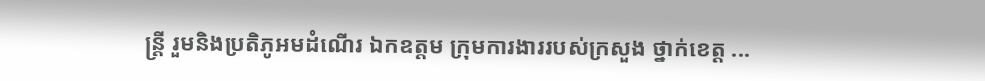ន្ត្រី រួមនិងប្រតិភូអមដំណើរ ឯកឧត្តម ក្រុមការងាររបស់ក្រសួង ថ្នាក់ខេត្ត ...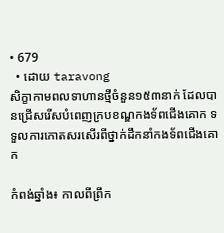• 679
  • ដោយ taravong
សិក្ខាកាមពលទាហានថ្មីចំនួន១៥៣នាក់ ដែលបានជ្រើសរើសបំពេញក្របខណ្ឌកងទ័ពជើងគោក ទទួលការកោតសរសើរពីថ្នាក់ដឹកនាំកងទ័ពជើងគោក

កំពង់ឆ្នាំង៖ កាលពីព្រឹក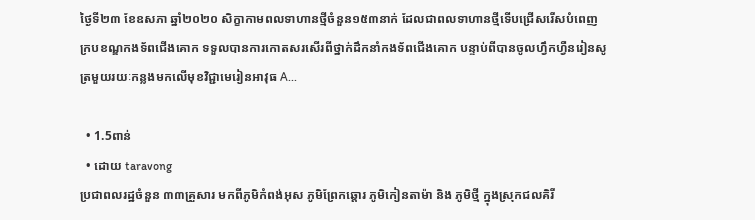ថ្ងៃទី២៣ ខែឧសភា ឆ្នាំ២០២០ សិក្ខាកាមពលទាហានថ្មីចំនួន១៥៣នាក់ ដែលជាពលទាហានថ្មីទើបជ្រើសរើសបំពេញក្របខណ្ឌកងទ័ពជើងគោក ទទួលបានការកោតសរសើរពីថ្នាក់ដឹកនាំកងទ័ពជើងគោក បន្ទាប់ពីបានចូលហ្វឹកហ្វឺនរៀនសូត្រមួយរយៈកន្លងមកលើមុខវិជ្ជាមេរៀនអាវុធ A...

  • 1.5ពាន់
  • ដោយ taravong
ប្រជាពលរដ្ឋចំនួន ៣៣គ្រួសារ មកពីភូមិកំពង់អុស ភូមិព្រែកឆ្ដោរ ភូមិកៀនតាម៉ា និង ភូមិថ្មី ក្នុងស្រុកជលគិរី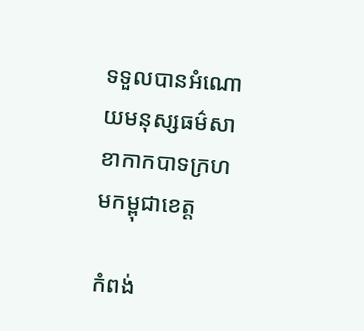ទទួលបានអំណោយមនុស្សធម៌សាខាកាកបាទក្រហមកម្ពុជាខេត្ត

កំពង់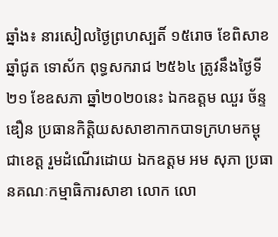ឆ្នាំង៖ នារសៀលថ្ងៃព្រហស្បតិ៍ ១៥រោច ខែពិសាខ ឆ្នាំជូត ទោស័ក ពុទ្ធសករាជ ២៥៦៤ ត្រូវនឹងថ្ងៃទី២១ ខែឧសភា ឆ្នាំ២០២០នេះ ឯកឧត្តម ឈួរ ច័ន្ទឌឿន ប្រធានកិត្តិយសសាខាកាកបាទក្រហមកម្ពុជាខេត្ត រួមដំណើរដោយ ឯកឧត្តម អម សុភា ប្រធានគណៈកម្មាធិការសាខា លោក លោ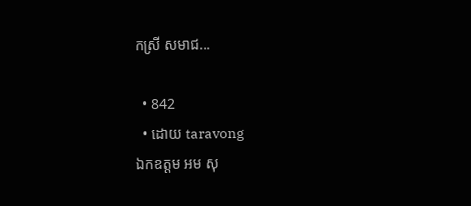កស្រី សមាជ...

  • 842
  • ដោយ taravong
ឯកឧត្តម អម សុ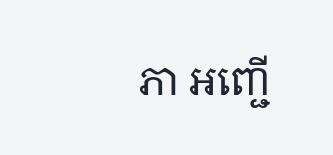ភា អញ្ជើ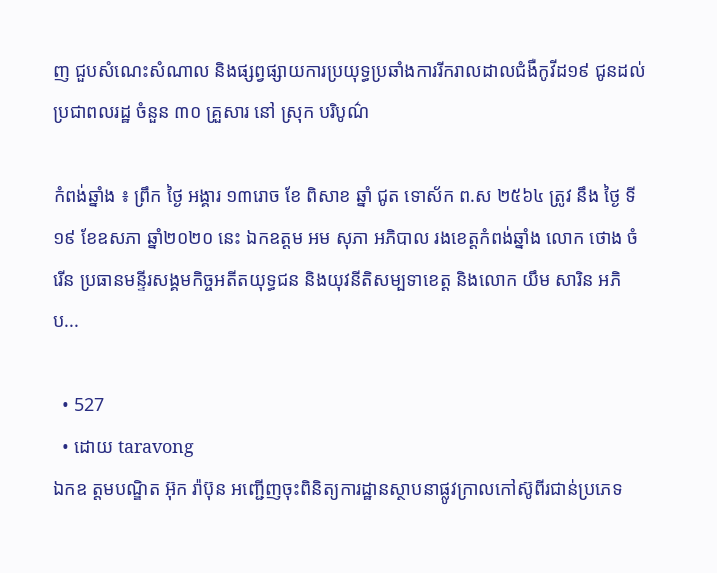ញ ជួបសំណេះសំណាល និងផ្សព្វផ្សាយការប្រយុទ្ធប្រឆាំងការរីករាលដាលជំងឺកូវីដ១៩ ជូនដល់ប្រជាពលរដ្ឋ ចំនួន ៣០ គ្រួសារ នៅ ស្រុក បរិបូណ៌

កំពង់ឆ្នាំង ៖ ព្រឹក ថ្ងៃ អង្គារ ១៣រោច ខែ ពិសាខ ឆ្នាំ ជូត ទោស័ក ព.ស ២៥៦៤ ត្រូវ នឹង ថ្ងៃ ទី ១៩ ខែឧសភា ឆ្នាំ២០២០ នេះ ឯកឧត្តម អម សុភា អភិបាល រងខេត្តកំពង់ឆ្នាំង លោក ថោង ចំរើន ប្រធានមន្ទីរសង្គមកិច្ចអតីតយុទ្ធជន និងយុវនីតិសម្បទាខេត្ត និងលោក យឹម សារិន អភិប...

  • 527
  • ដោយ taravong
ឯកឧ ត្ដមបណ្ឌិត អ៊ុក រ៉ាប៊ុន អញ្ជើញចុះពិនិត្យការដ្ឋានស្ថាបនាផ្លូវក្រាលកៅស៊ូពីរជាន់ប្រភេទ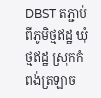DBST តភ្ជាប់ពីភូមិថ្មឥដ្ឋ ឃុំថ្មឥដ្ឋ ស្រុកកំពង់ត្រឡាច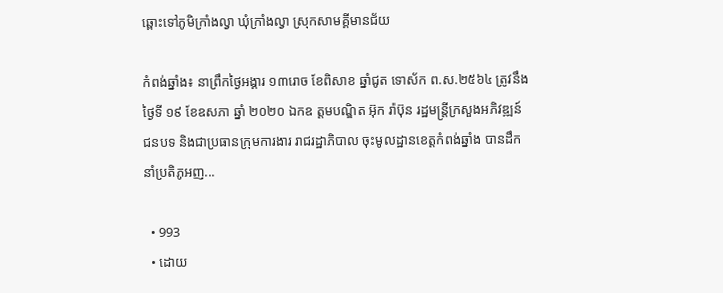ឆ្ពោះទៅភូមិក្រាំងល្វា ឃុំក្រាំងល្វា ស្រុកសាមគ្គីមានជ័យ

កំពង់ឆ្នាំង៖ នាព្រឹកថ្ងៃអង្គារ ១៣រោច ខែពិសាខ ឆ្នាំជូត ទោស័ក ព.ស.២៥៦៤ ត្រូវនឹងថ្ងៃទី ១៩ ខែឧសភា ឆ្នាំ ២០២០ ឯកឧ ត្ដមបណ្ឌិត អ៊ុក រ៉ាប៊ុន រដ្ឋមន្រ្តីក្រសួងអភិវឌ្ឍន៍ជនបទ និងជាប្រធានក្រុមការងារ រាជរដ្ឋាភិបាល ចុះមូលដ្ឋានខេត្តកំពង់ឆ្នាំង បានដឹកនាំប្រតិភូអញ...

  • 993
  • ដោយ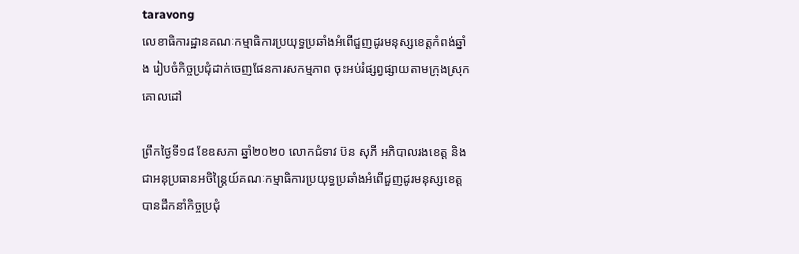taravong
លេខាធិការដ្ឋានគណៈកម្មាធិការប្រយុទ្ធប្រឆាំងអំពើជួញដូរមនុស្សខេត្តកំពង់ឆ្នាំង រៀបចំកិច្ចប្រជុំដាក់ចេញផែនការសកម្មភាព ចុះអប់រំផ្សព្វផ្សាយតាមក្រុងស្រុកគោលដៅ

ព្រឹកថ្ងៃទី១៨ ខែឧសភា ឆ្នាំ២០២០ លោកជំទាវ ប៊ន សុភី អភិបាលរងខេត្ត និងជាអនុប្រធានអចិន្ត្រៃយ៍គណៈកម្មាធិការប្រយុទ្ធប្រឆាំងអំពើជួញដូរមនុស្សខេត្ត បានដឹកនាំកិច្ចប្រជុំ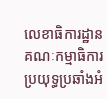លេខាធិការដ្ឋានគណៈកម្មាធិការប្រយុទ្ធប្រឆាំងអំ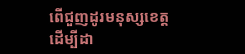ពើជួញដូរមនុស្សខេត្ត ដើម្បីដា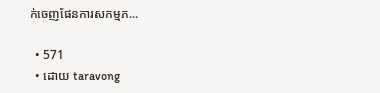ក់ចេញផែនការសកម្មភ...

  • 571
  • ដោយ taravong